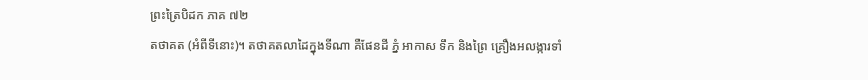ព្រះត្រៃបិដក ភាគ ៧២
តថាគត (អំពីទីនោះ)។ តថាគតលាដៃក្នុងទីណា គឺផែនដី ភ្នំ អាកាស ទឹក និងព្រៃ គ្រឿងអលង្ការទាំ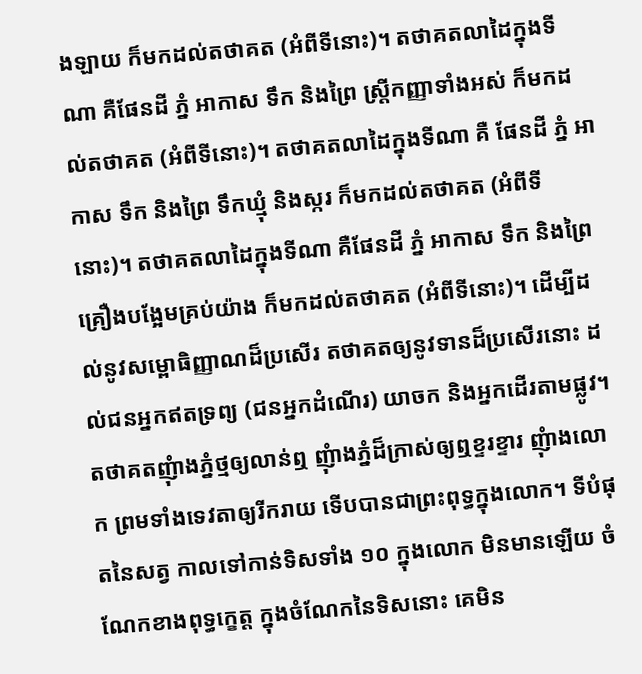ងឡាយ ក៏មកដល់តថាគត (អំពីទីនោះ)។ តថាគតលាដៃក្នុងទីណា គឺផែនដី ភ្នំ អាកាស ទឹក និងព្រៃ ស្រ្តីកញ្ញាទាំងអស់ ក៏មកដល់តថាគត (អំពីទីនោះ)។ តថាគតលាដៃក្នុងទីណា គឺ ផែនដី ភ្នំ អាកាស ទឹក និងព្រៃ ទឹកឃ្មុំ និងស្ករ ក៏មកដល់តថាគត (អំពីទីនោះ)។ តថាគតលាដៃក្នុងទីណា គឺផែនដី ភ្នំ អាកាស ទឹក និងព្រៃ គ្រឿងបង្អែមគ្រប់យ៉ាង ក៏មកដល់តថាគត (អំពីទីនោះ)។ ដើម្បីដល់នូវសម្ពោធិញ្ញាណដ៏ប្រសើរ តថាគតឲ្យនូវទានដ៏ប្រសើរនោះ ដល់ជនអ្នកឥតទ្រព្យ (ជនអ្នកដំណើរ) យាចក និងអ្នកដើរតាមផ្លូវ។ តថាគតញុំាងភ្នំថ្មឲ្យលាន់ឮ ញុំាងភ្នំដ៏ក្រាស់ឲ្យឮខ្ទរខ្ទារ ញុំាងលោក ព្រមទាំងទេវតាឲ្យរីករាយ ទើបបានជាព្រះពុទ្ធក្នុងលោក។ ទីបំផុតនៃសត្វ កាលទៅកាន់ទិសទាំង ១០ ក្នុងលោក មិនមានឡើយ ចំណែកខាងពុទ្ធក្ខេត្ត ក្នុងចំណែកនៃទិសនោះ គេមិន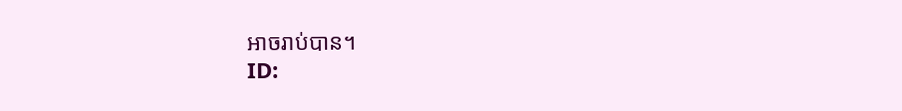អាចរាប់បាន។
ID: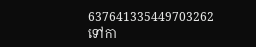637641335449703262
ទៅកា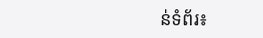ន់ទំព័រ៖